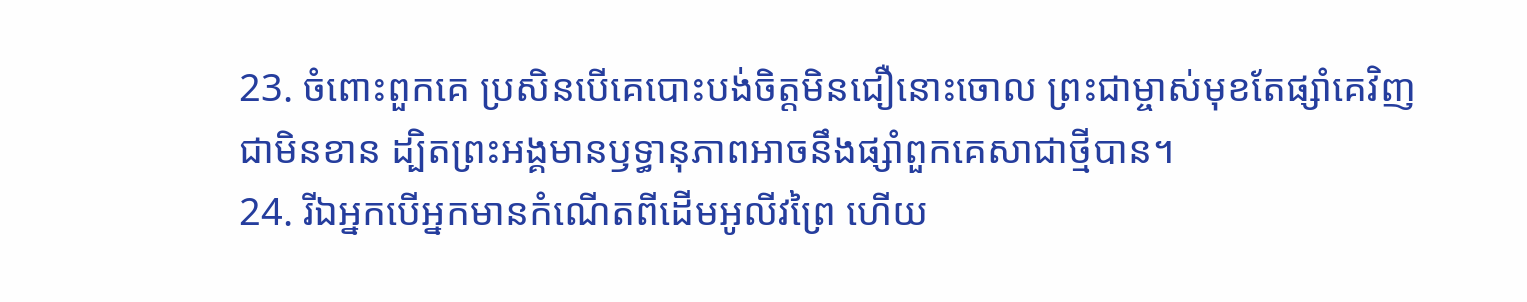23. ចំពោះពួកគេ ប្រសិនបើគេបោះបង់ចិត្តមិនជឿនោះចោល ព្រះជាម្ចាស់មុខតែផ្សាំគេវិញជាមិនខាន ដ្បិតព្រះអង្គមានឫទ្ធានុភាពអាចនឹងផ្សាំពួកគេសាជាថ្មីបាន។
24. រីឯអ្នកបើអ្នកមានកំណើតពីដើមអូលីវព្រៃ ហើយ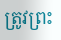ត្រូវព្រះ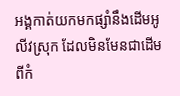អង្គកាត់យកមកផ្សាំនឹងដើមអូលីវស្រុក ដែលមិនមែនជាដើមពីកំ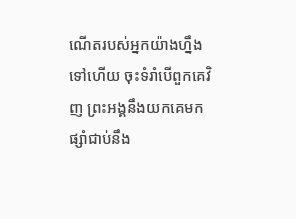ណើតរបស់អ្នកយ៉ាងហ្នឹងទៅហើយ ចុះទំរាំបើពួកគេវិញ ព្រះអង្គនឹងយកគេមកផ្សាំជាប់នឹង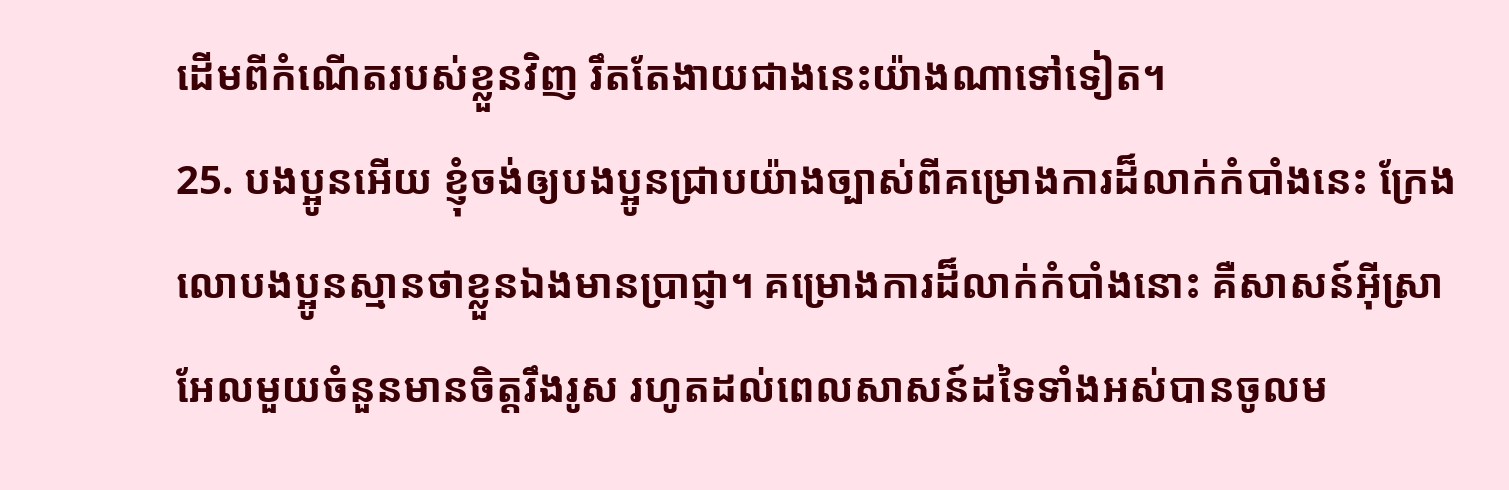ដើមពីកំណើតរបស់ខ្លួនវិញ រឹតតែងាយជាងនេះយ៉ាងណាទៅទៀត។
25. បងប្អូនអើយ ខ្ញុំចង់ឲ្យបងប្អូនជ្រាបយ៉ាងច្បាស់ពីគម្រោងការដ៏លាក់កំបាំងនេះ ក្រែងលោបងប្អូនស្មានថាខ្លួនឯងមានប្រាជ្ញា។ គម្រោងការដ៏លាក់កំបាំងនោះ គឺសាសន៍អ៊ីស្រាអែលមួយចំនួនមានចិត្តរឹងរូស រហូតដល់ពេលសាសន៍ដទៃទាំងអស់បានចូលម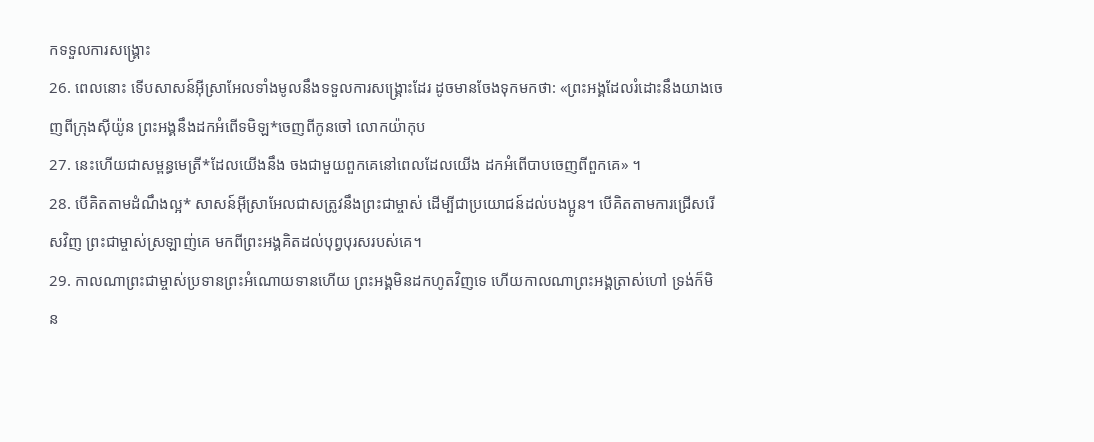កទទួលការសង្គ្រោះ
26. ពេលនោះ ទើបសាសន៍អ៊ីស្រាអែលទាំងមូលនឹងទទួលការសង្គ្រោះដែរ ដូចមានចែងទុកមកថា: «ព្រះអង្គដែលរំដោះនឹងយាងចេញពីក្រុងស៊ីយ៉ូន ព្រះអង្គនឹងដកអំពើទមិឡ*ចេញពីកូនចៅ លោកយ៉ាកុប
27. នេះហើយជាសម្ពន្ធមេត្រី*ដែលយើងនឹង ចងជាមួយពួកគេនៅពេលដែលយើង ដកអំពើបាបចេញពីពួកគេ» ។
28. បើគិតតាមដំណឹងល្អ* សាសន៍អ៊ីស្រាអែលជាសត្រូវនឹងព្រះជាម្ចាស់ ដើម្បីជាប្រយោជន៍ដល់បងប្អូន។ បើគិតតាមការជ្រើសរើសវិញ ព្រះជាម្ចាស់ស្រឡាញ់គេ មកពីព្រះអង្គគិតដល់បុព្វបុរសរបស់គេ។
29. កាលណាព្រះជាម្ចាស់ប្រទានព្រះអំណោយទានហើយ ព្រះអង្គមិនដកហូតវិញទេ ហើយកាលណាព្រះអង្គត្រាស់ហៅ ទ្រង់ក៏មិន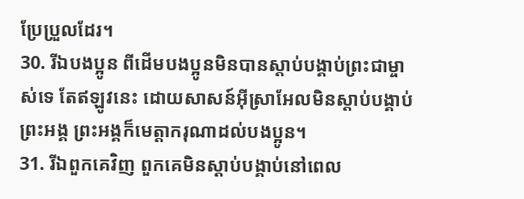ប្រែប្រួលដែរ។
30. រីឯបងប្អូន ពីដើមបងប្អូនមិនបានស្ដាប់បង្គាប់ព្រះជាម្ចាស់ទេ តែឥឡូវនេះ ដោយសាសន៍អ៊ីស្រាអែលមិនស្ដាប់បង្គាប់ព្រះអង្គ ព្រះអង្គក៏មេត្តាករុណាដល់បងប្អូន។
31. រីឯពួកគេវិញ ពួកគេមិនស្ដាប់បង្គាប់នៅពេល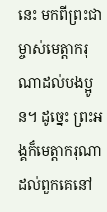នេះ មកពីព្រះជាម្ចាស់មេត្តាករុណាដល់បងប្អូន។ ដូច្នេះ ព្រះអង្គក៏មេត្តាករុណាដល់ពួកគេនៅ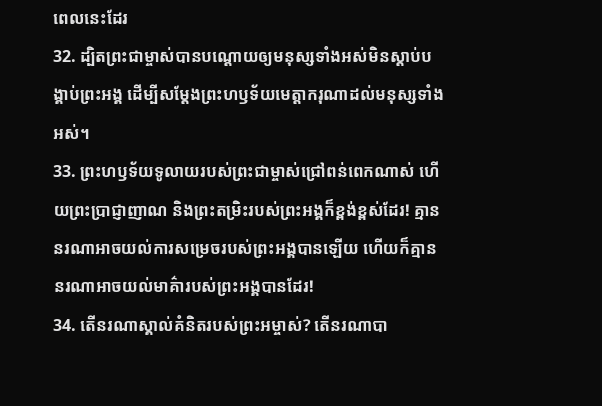ពេលនេះដែរ
32. ដ្បិតព្រះជាម្ចាស់បានបណ្ដោយឲ្យមនុស្សទាំងអស់មិនស្ដាប់បង្គាប់ព្រះអង្គ ដើម្បីសម្តែងព្រះហឫទ័យមេត្តាករុណាដល់មនុស្សទាំងអស់។
33. ព្រះហឫទ័យទូលាយរបស់ព្រះជាម្ចាស់ជ្រៅពន់ពេកណាស់ ហើយព្រះប្រាជ្ញាញាណ និងព្រះតម្រិះរបស់ព្រះអង្គក៏ខ្ពង់ខ្ពស់ដែរ! គ្មាននរណាអាចយល់ការសម្រេចរបស់ព្រះអង្គបានឡើយ ហើយក៏គ្មាននរណាអាចយល់មាគ៌ារបស់ព្រះអង្គបានដែរ!
34. តើនរណាស្គាល់គំនិតរបស់ព្រះអម្ចាស់? តើនរណាបា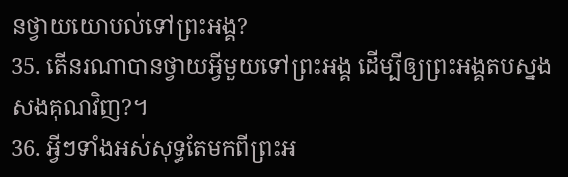នថ្វាយយោបល់ទៅព្រះអង្គ?
35. តើនរណាបានថ្វាយអ្វីមួយទៅព្រះអង្គ ដើម្បីឲ្យព្រះអង្គតបស្នងសងគុណវិញ?។
36. អ្វីៗទាំងអស់សុទ្ធតែមកពីព្រះអ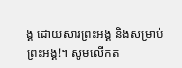ង្គ ដោយសារព្រះអង្គ និងសម្រាប់ព្រះអង្គ!។ សូមលើកត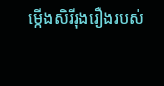ម្កើងសិរីរុងរឿងរបស់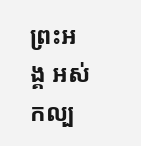ព្រះអង្គ អស់កល្ប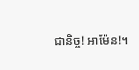ជានិច្ច! អាម៉ែន!។